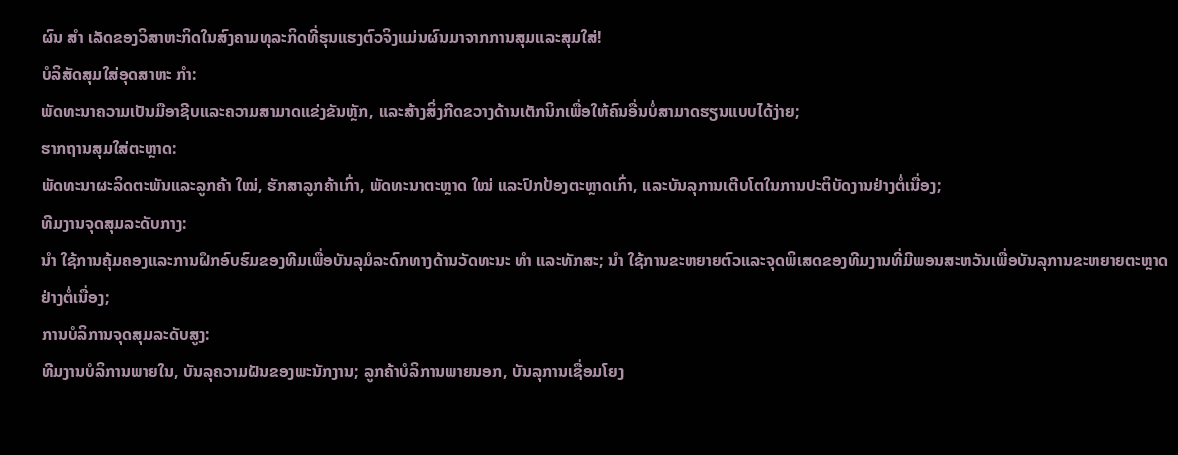ຜົນ ສຳ ເລັດຂອງວິສາຫະກິດໃນສົງຄາມທຸລະກິດທີ່ຮຸນແຮງຕົວຈິງແມ່ນຜົນມາຈາກການສຸມແລະສຸມໃສ່!
ບໍລິສັດສຸມໃສ່ອຸດສາຫະ ກຳ:
ພັດທະນາຄວາມເປັນມືອາຊີບແລະຄວາມສາມາດແຂ່ງຂັນຫຼັກ, ແລະສ້າງສິ່ງກີດຂວາງດ້ານເຕັກນິກເພື່ອໃຫ້ຄົນອື່ນບໍ່ສາມາດຮຽນແບບໄດ້ງ່າຍ;
ຮາກຖານສຸມໃສ່ຕະຫຼາດ:
ພັດທະນາຜະລິດຕະພັນແລະລູກຄ້າ ໃໝ່, ຮັກສາລູກຄ້າເກົ່າ, ພັດທະນາຕະຫຼາດ ໃໝ່ ແລະປົກປ້ອງຕະຫຼາດເກົ່າ, ແລະບັນລຸການເຕີບໂຕໃນການປະຕິບັດງານຢ່າງຕໍ່ເນື່ອງ;
ທີມງານຈຸດສຸມລະດັບກາງ:
ນຳ ໃຊ້ການຄຸ້ມຄອງແລະການຝຶກອົບຮົມຂອງທີມເພື່ອບັນລຸມໍລະດົກທາງດ້ານວັດທະນະ ທຳ ແລະທັກສະ; ນຳ ໃຊ້ການຂະຫຍາຍຕົວແລະຈຸດພິເສດຂອງທີມງານທີ່ມີພອນສະຫວັນເພື່ອບັນລຸການຂະຫຍາຍຕະຫຼາດຢ່າງຕໍ່ເນື່ອງ;
ການບໍລິການຈຸດສຸມລະດັບສູງ:
ທີມງານບໍລິການພາຍໃນ, ບັນລຸຄວາມຝັນຂອງພະນັກງານ; ລູກຄ້າບໍລິການພາຍນອກ, ບັນລຸການເຊື່ອມໂຍງ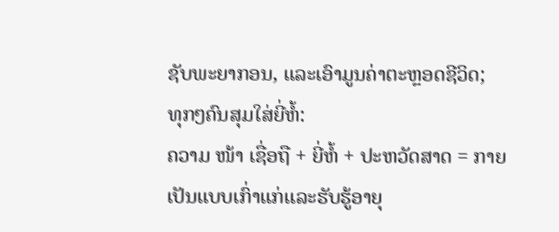ຊັບພະຍາກອນ, ແລະເອົາມູນຄ່າຕະຫຼອດຊີວິດ;
ທຸກໆຄົນສຸມໃສ່ຍີ່ຫໍ້:
ຄວາມ ໜ້າ ເຊື່ອຖື + ຍີ່ຫໍ້ + ປະຫວັດສາດ = ກາຍເປັນແບບເກົ່າແກ່ແລະຮັບຮູ້ອາຍຸ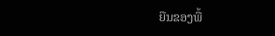ຍືນຂອງພື້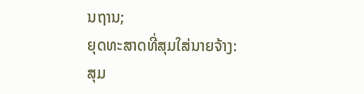ນຖານ;
ຍຸດທະສາດທີ່ສຸມໃສ່ນາຍຈ້າງ:
ສຸມ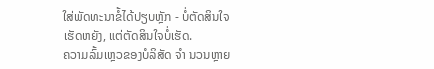ໃສ່ພັດທະນາຂໍ້ໄດ້ປຽບຫຼັກ - ບໍ່ຕັດສິນໃຈເຮັດຫຍັງ, ແຕ່ຕັດສິນໃຈບໍ່ເຮັດ.
ຄວາມລົ້ມເຫຼວຂອງບໍລິສັດ ຈຳ ນວນຫຼາຍ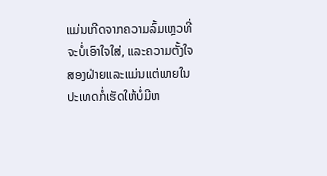ແມ່ນເກີດຈາກຄວາມລົ້ມເຫຼວທີ່ຈະບໍ່ເອົາໃຈໃສ່, ແລະຄວາມຕັ້ງໃຈສອງຝ່າຍແລະແມ່ນແຕ່ພາຍໃນປະເທດກໍ່ເຮັດໃຫ້ບໍ່ມີຫ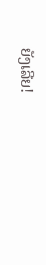ຍັງເລີຍ!